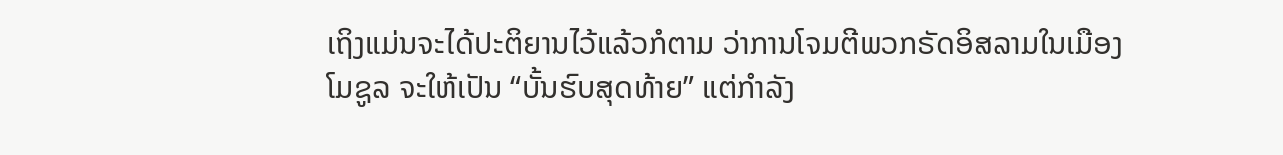ເຖິງແມ່ນຈະໄດ້ປະຕິຍານໄວ້ແລ້ວກໍຕາມ ວ່າການໂຈມຕີພວກຣັດອິສລາມໃນເມືອງ
ໂມຊູລ ຈະໃຫ້ເປັນ “ບັ້ນຮົບສຸດທ້າຍ” ແຕ່ກຳລັງ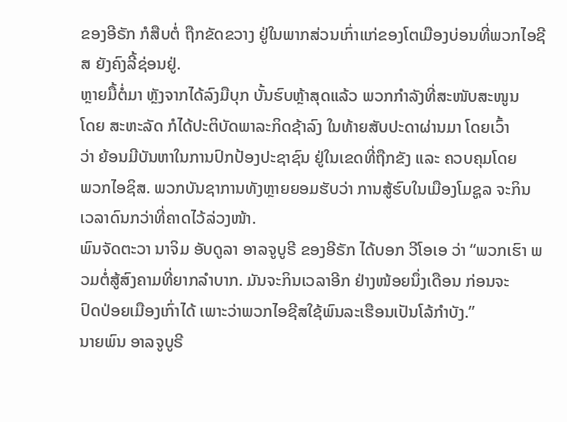ຂອງອີຣັກ ກໍສືບຕໍ່ ຖືກຂັດຂວາງ ຢູ່ໃນພາກສ່ວນເກົ່າແກ່ຂອງໂຕເມືອງບ່ອນທີ່ພວກໄອຊີສ ຍັງຄົງລີ້ຊ່ອນຢູ່.
ຫຼາຍມື້ຕໍ່ມາ ຫຼັງຈາກໄດ້ລົງມືບຸກ ບັ້ນຮົບຫຼ້າສຸດແລ້ວ ພວກກຳລັງທີ່ສະໜັບສະໜູນ
ໂດຍ ສະຫະລັດ ກໍໄດ້ປະຕິບັດພາລະກິດຊ້າລົງ ໃນທ້າຍສັບປະດາຜ່ານມາ ໂດຍເວົ້າ
ວ່າ ຍ້ອນມີບັນຫາໃນການປົກປ້ອງປະຊາຊົນ ຢູ່ໃນເຂດທີ່ຖືກຂັງ ແລະ ຄວບຄຸມໂດຍ
ພວກໄອຊິສ. ພວກບັນຊາການທັງຫຼາຍຍອມຮັບວ່າ ການສູ້ຮົບໃນເມືອງໂມຊູລ ຈະກິນ ເວລາດົນກວ່າທີ່ຄາດໄວ້ລ່ວງໜ້າ.
ພົນຈັດຕະວາ ນາຈິມ ອັບດູລາ ອາລຈູບູຣີ ຂອງອີຣັກ ໄດ້ບອກ ວີໂອເອ ວ່າ “ພວກເຮົາ ພວມຕໍ່ສູ້ສົງຄາມທີ່ຍາກລຳບາກ. ມັນຈະກິນເວລາອີກ ຢ່າງໜ້ອຍນຶ່ງເດືອນ ກ່ອນຈະ
ປົດປ່ອຍເມືອງເກົ່າໄດ້ ເພາະວ່າພວກໄອຊີສໃຊ້ພົນລະເຮືອນເປັນໂລ້ກຳບັງ.”
ນາຍພົນ ອາລຈູບູຣີ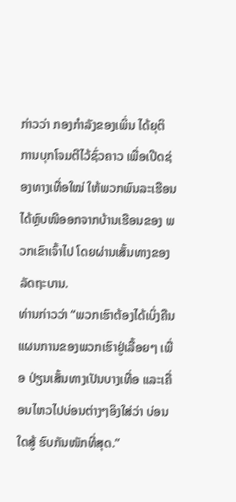ກ່າວວ່າ ກອງກຳລັງຂອງເພິ່ນ ໄດ້ຍຸຕິ ການບຸກໂຈມຕີໄວ້ຊົ່ວຄາວ ເພື່ອເປີດຊ່ອງທາງເທື່ອໃໝ່ ໃຫ້ພວກພົນລະເຮືອນໄດ້ຫຼົບໜີອອກຈາກບ້ານເຮືອນຂອງ ພວກເຂົາເຈົ້າໄປ ໂດຍຜ່ານເສັ້ນທາງຂອງລັດຖະບານ.
ທ່ານກ່າວວ່າ “ພວກເຮົາຕ້ອງໄດ້ເບິ່ງຄືນ ແຜນການຂອງພວກເຮົາຢູ່ເລື້ອຍໆ ເພື່ອ ປ່ຽນເສັ້ນທາງເປັນບາງເທື່ອ ແລະເຄື່ອນໄຫວໄປບ່ອນຕ່າງໆອິງໃສ່ວ່າ ບ່ອນໃດສູ້ ຮົບກັນໜັກທີ່ສຸດ.”